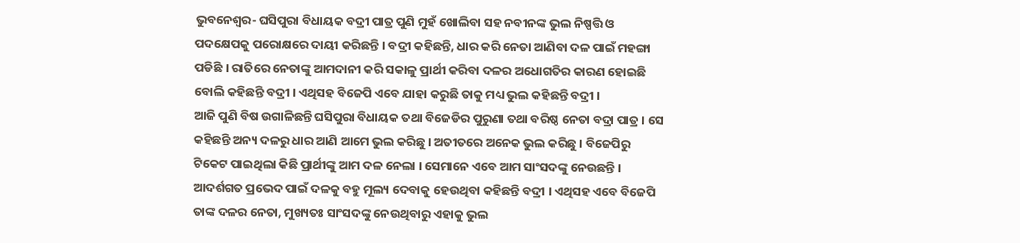ଭୁବନେଶ୍ୱର- ଘସିପୁରା ବିଧାୟକ ବଦ୍ରୀ ପାତ୍ର ପୁଣି ମୁହଁ ଖୋଲିବା ସହ ନବୀନଙ୍କ ଭୁଲ ନିଷ୍ପତ୍ତି ଓ ପଦକ୍ଷେପକୁ ପରୋକ୍ଷରେ ଦାୟୀ କରିଛନ୍ତି । ବଦ୍ରୀ କହିଛନ୍ତି, ଧାର କରି ନେତା ଆଣିବା ଦଳ ପାଇଁ ମହଙ୍ଗା ପଡିଛି । ରାତିରେ ନେତାଙ୍କୁ ଆମଦାନୀ କରି ସକାଳୁ ପ୍ରାର୍ଥୀ କରିବା ଦଳର ଅଧୋଗତିର କାରଣ ହୋଇଛି ବୋଲି କହିଛନ୍ତି ବଦ୍ରୀ । ଏଥିସହ ବିଜେପି ଏବେ ଯାହା କରୁଛି ତାକୁ ମଧ୍ୟ ଭୁଲ କହିଛନ୍ତି ବଦ୍ରୀ ।
ଆଜି ପୁଣି ବିଷ ଉଗାଳିଛନ୍ତି ଘସିପୁରା ବିଧାୟକ ତଥା ବିଜେଡିର ପୁରୁଣା ତଥା ବରିଷ୍ଠ ନେତା ବଦ୍ରା ପାତ୍ର । ସେ କହିଛନ୍ତି ଅନ୍ୟ ଦଳରୁ ଧାର ଆଣି ଆମେ ଭୁଲ କରିଛୁ । ଅତୀତରେ ଅନେକ ଭୁଲ କରିଛୁ । ବିଜେପିରୁ ଟିକେଟ ପାଇଥିଲା କିଛି ପ୍ରାର୍ଥୀଙ୍କୁ ଆମ ଦଳ ନେଲା । ସେମାନେ ଏବେ ଆମ ସାଂସଦଙ୍କୁ ନେଉଛନ୍ତି । ଆଦର୍ଶଗତ ପ୍ରଭେଦ ପାଇଁ ଦଳକୁ ବହୁ ମୂଲ୍ୟ ଦେବାକୁ ହେଉଥିବା କହିଛନ୍ତି ବଦ୍ରୀ । ଏଥିସହ ଏବେ ବିଜେପି ତାଙ୍କ ଦଳର ନେତା, ମୁଖ୍ୟତଃ ସାଂସଦଙ୍କୁ ନେଉଥିବାରୁ ଏହାକୁ ଭୁଲ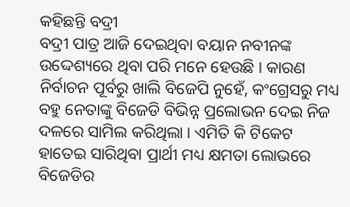କହିଛନ୍ତି ବଦ୍ରୀ
ବଦ୍ରୀ ପାତ୍ର ଆଜି ଦେଇଥିବା ବୟାନ ନବୀନଙ୍କ ଉଦ୍ଦେଶ୍ୟରେ ଥିବା ପରି ମନେ ହେଉଛି । କାରଣ ନିର୍ବାଚନ ପୂର୍ବରୁ ଖାଲି ବିଜେପି ନୁହେଁ, କଂଗ୍ରେସରୁ ମଧ୍ୟ ବହୁ ନେତାଙ୍କୁ ବିଜେଡି ବିଭିନ୍ନ ପ୍ରଲୋଭନ ଦେଇ ନିଜ ଦଳରେ ସାମିଲ କରିଥିଲା । ଏମିତି କି ଟିକେଟ ହାତେଇ ସାରିଥିବା ପ୍ରାର୍ଥୀ ମଧ୍ୟ କ୍ଷମତା ଲୋଭରେ ବିଜେଡିର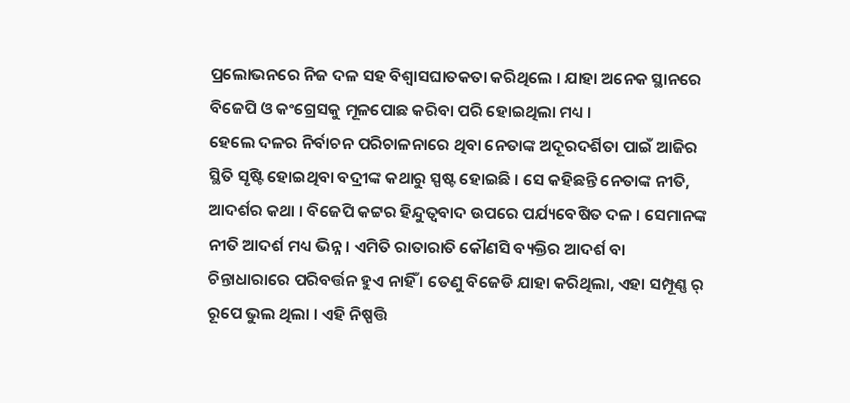ପ୍ରଲୋଭନରେ ନିଜ ଦଳ ସହ ବିଶ୍ୱାସଘାତକତା କରିଥିଲେ । ଯାହା ଅନେକ ସ୍ଥାନରେ ବିଜେପି ଓ କଂଗ୍ରେସକୁ ମୂଳପୋଛ କରିବା ପରି ହୋଇଥିଲା ମଧ୍ୟ ।
ହେଲେ ଦଳର ନିର୍ବାଚନ ପରିଚାଳନାରେ ଥିବା ନେତାଙ୍କ ଅଦୂରଦର୍ଶିତା ପାଇଁ ଆଜିର ସ୍ଥିତି ସୃଷ୍ଟି ହୋଇଥିବା ବଦ୍ରୀଙ୍କ କଥାରୁ ସ୍ପଷ୍ଟ ହୋଇଛି । ସେ କହିଛନ୍ତି ନେତାଙ୍କ ନୀତି, ଆଦର୍ଶର କଥା । ବିଜେପି କଟ୍ଟର ହିନ୍ଦୁତ୍ୱବାଦ ଉପରେ ପର୍ଯ୍ୟବେଷିତ ଦଳ । ସେମାନଙ୍କ ନୀତି ଆଦର୍ଶ ମଧ୍ୟ ଭିନ୍ନ । ଏମିତି ରାତାରାତି କୌଣସି ବ୍ୟକ୍ତିର ଆଦର୍ଶ ବା ଚିନ୍ତାଧାରାରେ ପରିବର୍ତ୍ତନ ହୁଏ ନାହିଁ । ତେଣୁ ବିଜେଡି ଯାହା କରିଥିଲା, ଏହା ସମ୍ପୂଣ୍ଣ ର୍ ରୂପେ ଭୁଲ ଥିଲା । ଏହି ନିଷ୍ପତ୍ତି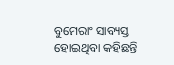ବୁମେରାଂ ସାବ୍ୟସ୍ତ ହୋଇଥିବା କହିଛନ୍ତି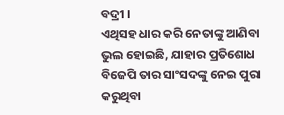ବଦ୍ରୀ ।
ଏଥିସହ ଧାର କରି ନେତାଙ୍କୁ ଆଣିବା ଭୁଲ ହୋଇଛି, ଯାହାର ପ୍ରତିଶୋଧ ବିଜେପି ତାର ସାଂସଦଙ୍କୁ ନେଇ ପୁରା କରୁଥିବା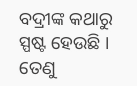ବଦ୍ରୀଙ୍କ କଥାରୁ ସ୍ପଷ୍ଟ ହେଉଛି । ତେଣୁ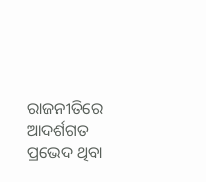ରାଜନୀତିରେ ଆଦର୍ଶଗତ ପ୍ରଭେଦ ଥିବା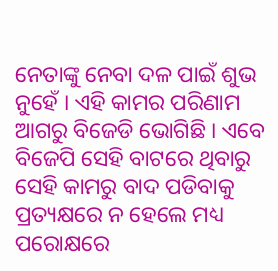ନେତାଙ୍କୁ ନେବା ଦଳ ପାଇଁ ଶୁଭ ନୁହେଁ । ଏହି କାମର ପରିଣାମ ଆଗରୁ ବିଜେଡି ଭୋଗିଛି । ଏବେ ବିଜେପି ସେହି ବାଟରେ ଥିବାରୁ ସେହି କାମରୁ ବାଦ ପଡିବାକୁ ପ୍ରତ୍ୟକ୍ଷରେ ନ ହେଲେ ମଧ୍ୟ ପରୋକ୍ଷରେ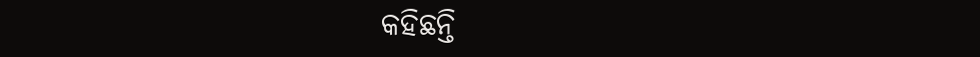କହିଛନ୍ତି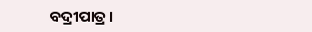ବଦ୍ରୀପାତ୍ର ।